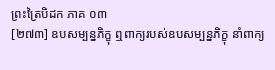ព្រះត្រៃបិដក ភាគ ០៣
[២៧៣] ឧបសម្បន្នភិក្ខុ ឮពាក្យរបស់ឧបសម្បន្នភិក្ខុ នាំពាក្យ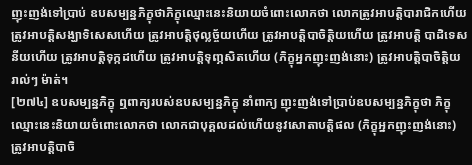ញុះញង់ទៅប្រាប់ ឧបសម្បន្នភិក្ខុថាភិក្ខុឈ្មោះនេះនិយាយចំពោះលោកថា លោកត្រូវអាបត្ដិបារាជិកហើយ ត្រូវអាបត្ដិសង្ឃាទិសេសហើយ ត្រូវអាបត្ដិថុល្លច្ច័យហើយ ត្រូវអាបត្ដិបាចិត្ដិយហើយ ត្រូវអាបត្ដិ បាដិទេសនីយហើយ ត្រូវអាបត្ដិទុក្កដហើយ ត្រូវអាបត្ដិទុញ្ភសិតហើយ (ភិក្ខុអ្នកញុះញង់នោះ) ត្រូវអាបត្ដិបាចិត្ដិយរាល់ៗ ម៉ាត់។
[២៧៤] ឧបសម្បន្នភិក្ខុ ឮពាក្យរបស់ឧបសម្បន្នភិក្ខុ នាំពាក្យ ញុះញង់ទៅប្រាប់ឧបសម្បន្នភិក្ខុថា ភិក្ខុឈ្មោះនេះនិយាយចំពោះលោកថា លោកជាបុគ្គលដល់ហើយនូវសោតាបត្ដិផល (ភិក្ខុអ្នកញុះញង់នោះ) ត្រូវអាបត្ដិបាចិ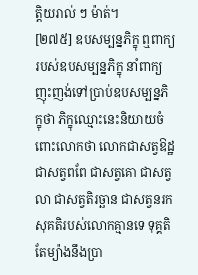ត្ដិយរាល់ ៗ ម៉ាត់។
[២៧៥] ឧបសម្បន្នភិក្ខុ ឮពាក្យរបស់ឧបសម្បន្នភិក្ខុ នាំពាក្យ ញុះញង់ទៅប្រាប់ឧបសម្បន្នភិក្ខុថា ភិក្ខុឈ្មោះនេះនិយាយចំពោះលោកថា លោកជាសត្វឱដ្ឋ ជាសត្វពពែ ជាសត្វគោ ជាសត្វលា ជាសត្វតិរច្ឆាន ជាសត្វនរក សុគតិរបស់លោកគ្មានទេ ទុគ្គតិតែម្យ៉ាងនឹងប្រា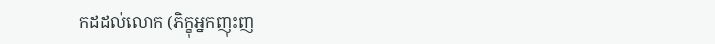កដដល់លោក (ភិក្ខុអ្នកញុះញ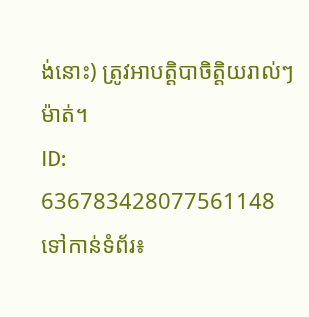ង់នោះ) ត្រូវអាបត្ដិបាចិត្ដិយរាល់ៗ ម៉ាត់។
ID: 636783428077561148
ទៅកាន់ទំព័រ៖